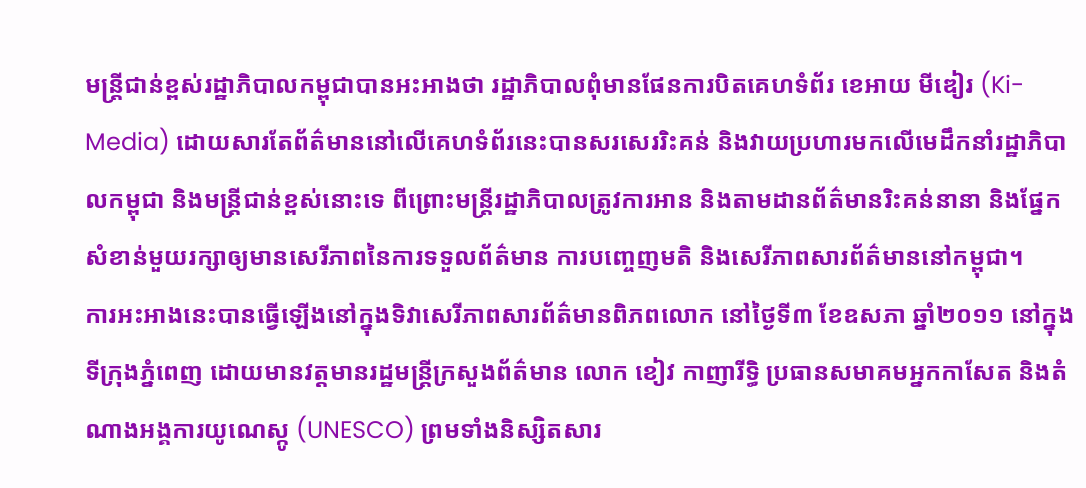មន្ត្រីជាន់ខ្ពស់រដ្ឋាភិបាលកម្ពុជាបានអះអាងថា រដ្ឋាភិបាលពុំមានផែនការបិតគេហទំព័រ ខេអាយ មីឌៀរ (Ki-Media) ដោយសារតែព័ត៌មាននៅលើគេហទំព័រនេះបានសរសេររិះគន់ និងវាយប្រហារមកលើមេដឹកនាំរដ្ឋាភិបាលកម្ពុជា និងមន្ត្រីជាន់ខ្ពស់នោះទេ ពីព្រោះមន្ត្រីរដ្ឋាភិបាលត្រូវការអាន និងតាមដានព័ត៌មានរិះគន់នានា និងផ្នែកសំខាន់មួយរក្សាឲ្យមានសេរីភាពនៃការទទួលព័ត៌មាន ការបញ្ចេញមតិ និងសេរីភាពសារព័ត៌មាននៅកម្ពុជា។
ការអះអាងនេះបានធ្វើឡើងនៅក្នុងទិវាសេរីភាពសារព័ត៌មានពិភពលោក នៅថ្ងៃទី៣ ខែឧសភា ឆ្នាំ២០១១ នៅក្នុងទីក្រុងភ្នំពេញ ដោយមានវត្តមានរដ្ឋមន្ត្រីក្រសួងព័ត៌មាន លោក ខៀវ កាញារីទ្ធិ ប្រធានសមាគមអ្នកកាសែត និងតំណាងអង្គការយូណេស្កូ (UNESCO) ព្រមទាំងនិស្សិតសារ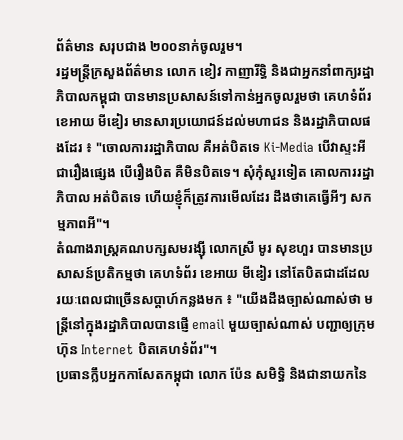ព័ត៌មាន សរុបជាង ២០០នាក់ចូលរួម។
រដ្ឋមន្ត្រីក្រសួងព័ត៌មាន លោក ខៀវ កាញារីទ្ធិ និងជាអ្នកនាំពាក្យរដ្ឋាភិបាលកម្ពុជា បានមានប្រសាសន៍ទៅកាន់អ្នកចូលរួមថា គេហទំព័រ ខេអាយ មីឌៀរ មានសារប្រយោជន៍ដល់មហាជន និងរដ្ឋាភិបាលផងដែរ ៖ "ចោលការរដ្ឋាភិបាល គឺអត់បិតទេ Ki-Media បើវាស្ទះអី ជារឿងផ្សេង បើរឿងបិត គឺមិនបិតទេ។ សុំកុំសួរទៀត គោលការរដ្ឋាភិបាល អត់បិតទេ ហើយខ្ញុំក៏ត្រូវការមើលដែរ ដឹងថាគេធ្វើអីៗ សកម្មភាពអី"។
តំណាងរាស្ត្រគណបក្សសមរង្ស៊ី លោកស្រី មូរ សុខហួរ បានមានប្រសាសន៍ប្រតិកម្មថា គេហទំព័រ ខេអាយ មីឌៀរ នៅតែបិតជាដដែល រយៈពេលជាច្រើនសប្ដាហ៍កន្លងមក ៖ "យើងដឹងច្បាស់ណាស់ថា មន្ត្រីនៅក្នុងរដ្ឋាភិបាលបានផ្ញើ email មួយច្បាស់ណាស់ បញ្ជាឲ្យក្រុមហ៊ុន Internet បិតគេហទំព័រ"។
ប្រធានក្លឹបអ្នកកាសែតកម្ពុជា លោក ប៉ែន សមិទ្ធិ និងជានាយកនៃ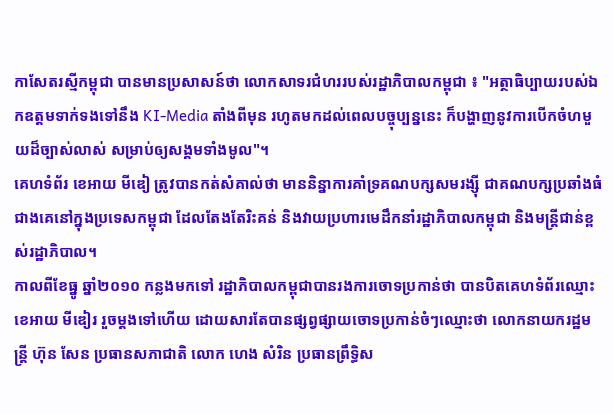កាសែតរស្មីកម្ពុជា បានមានប្រសាសន៍ថា លោកសាទរជំហររបស់រដ្ឋាភិបាលកម្ពុជា ៖ "អត្ថាធិប្បាយរបស់ឯកឧត្ដមទាក់ទងទៅនឹង KI-Media តាំងពីមុន រហូតមកដល់ពេលបច្ចុប្បន្ននេះ ក៏បង្ហាញនូវការបើកចំហមួយដ៏ច្បាស់លាស់ សម្រាប់ឲ្យសង្គមទាំងមូល"។
គេហទំព័រ ខេអាយ មីឌៀ ត្រូវបានកត់សំគាល់ថា មាននិន្នាការគាំទ្រគណបក្សសមរង្ស៊ី ជាគណបក្សប្រឆាំងធំជាងគេនៅក្នុងប្រទេសកម្ពុជា ដែលតែងតែរិះគន់ និងវាយប្រហារមេដឹកនាំរដ្ឋាភិបាលកម្ពុជា និងមន្ត្រីជាន់ខ្ពស់រដ្ឋាភិបាល។
កាលពីខែធ្នូ ឆ្នាំ២០១០ កន្លងមកទៅ រដ្ឋាភិបាលកម្ពុជាបានរងការចោទប្រកាន់ថា បានបិតគេហទំព័រឈ្មោះ ខេអាយ មីឌៀរ រួចម្ដងទៅហើយ ដោយសារតែបានផ្សព្វផ្សាយចោទប្រកាន់ចំៗឈ្មោះថា លោកនាយករដ្ឋមន្ត្រី ហ៊ុន សែន ប្រធានសភាជាតិ លោក ហេង សំរិន ប្រធានព្រឹទ្ធិស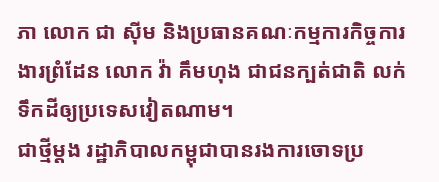ភា លោក ជា ស៊ីម និងប្រធានគណៈកម្មការកិច្ចការងារព្រំដែន លោក វ៉ា គឹមហុង ជាជនក្បត់ជាតិ លក់ទឹកដីឲ្យប្រទេសវៀតណាម។
ជាថ្មីម្ដង រដ្ឋាភិបាលកម្ពុជាបានរងការចោទប្រ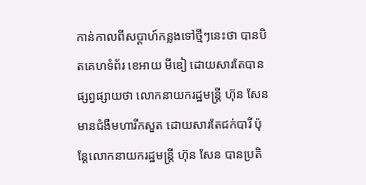កាន់កាលពីសប្ដាហ៍កន្លងទៅថ្មីៗនេះថា បានបិតគេហទំព័រ ខេអាយ មីឌៀ ដោយសារតែបានផ្សព្វផ្សាយថា លោកនាយករដ្ឋមន្ត្រី ហ៊ុន សែន មានជំងឺមហារីកសួត ដោយសារតែជក់បារី ប៉ុន្តែលោកនាយករដ្ឋមន្ត្រី ហ៊ុន សែន បានប្រតិ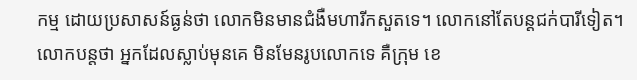កម្ម ដោយប្រសាសន៍ធ្ងន់ថា លោកមិនមានជំងឺមហារីកសួតទេ។ លោកនៅតែបន្តជក់បារីទៀត។
លោកបន្តថា អ្នកដែលស្លាប់មុនគេ មិនមែនរូបលោកទេ គឺក្រុម ខេ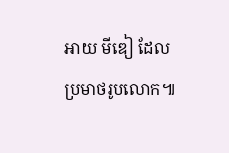អាយ មីឌៀ ដែលប្រមាថរូបលោក៕